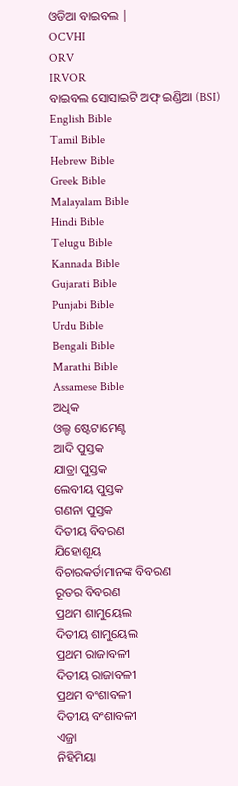ଓଡିଆ ବାଇବଲ |
OCVHI
ORV
IRVOR
ବାଇବଲ ସୋସାଇଟି ଅଫ୍ ଇଣ୍ଡିଆ (BSI)
English Bible
Tamil Bible
Hebrew Bible
Greek Bible
Malayalam Bible
Hindi Bible
Telugu Bible
Kannada Bible
Gujarati Bible
Punjabi Bible
Urdu Bible
Bengali Bible
Marathi Bible
Assamese Bible
ଅଧିକ
ଓଲ୍ଡ ଷ୍ଟେଟାମେଣ୍ଟ
ଆଦି ପୁସ୍ତକ
ଯାତ୍ରା ପୁସ୍ତକ
ଲେବୀୟ ପୁସ୍ତକ
ଗଣନା ପୁସ୍ତକ
ଦିତୀୟ ବିବରଣ
ଯିହୋଶୂୟ
ବିଚାରକର୍ତାମାନଙ୍କ ବିବରଣ
ରୂତର ବିବରଣ
ପ୍ରଥମ ଶାମୁୟେଲ
ଦିତୀୟ ଶାମୁୟେଲ
ପ୍ରଥମ ରାଜାବଳୀ
ଦିତୀୟ ରାଜାବଳୀ
ପ୍ରଥମ ବଂଶାବଳୀ
ଦିତୀୟ ବଂଶାବଳୀ
ଏଜ୍ରା
ନିହିମିୟା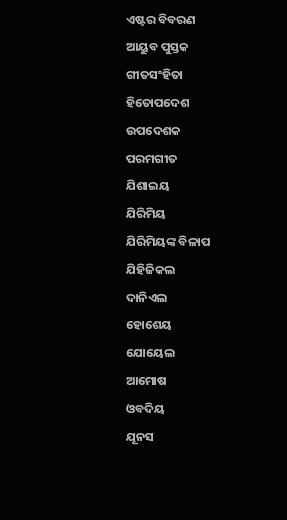ଏଷ୍ଟର ବିବରଣ
ଆୟୁବ ପୁସ୍ତକ
ଗୀତସଂହିତା
ହିତୋପଦେଶ
ଉପଦେଶକ
ପରମଗୀତ
ଯିଶାଇୟ
ଯିରିମିୟ
ଯିରିମିୟଙ୍କ ବିଳାପ
ଯିହିଜିକଲ
ଦାନିଏଲ
ହୋଶେୟ
ଯୋୟେଲ
ଆମୋଷ
ଓବଦିୟ
ଯୂନସ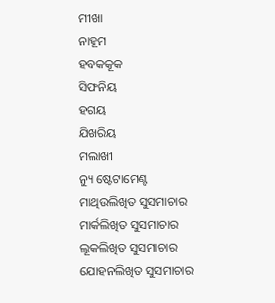ମୀଖା
ନାହୂମ
ହବକକୂକ
ସିଫନିୟ
ହଗୟ
ଯିଖରିୟ
ମଲାଖୀ
ନ୍ୟୁ ଷ୍ଟେଟାମେଣ୍ଟ
ମାଥିଉଲିଖିତ ସୁସମାଚାର
ମାର୍କଲିଖିତ ସୁସମାଚାର
ଲୂକଲିଖିତ ସୁସମାଚାର
ଯୋହନଲିଖିତ ସୁସମାଚାର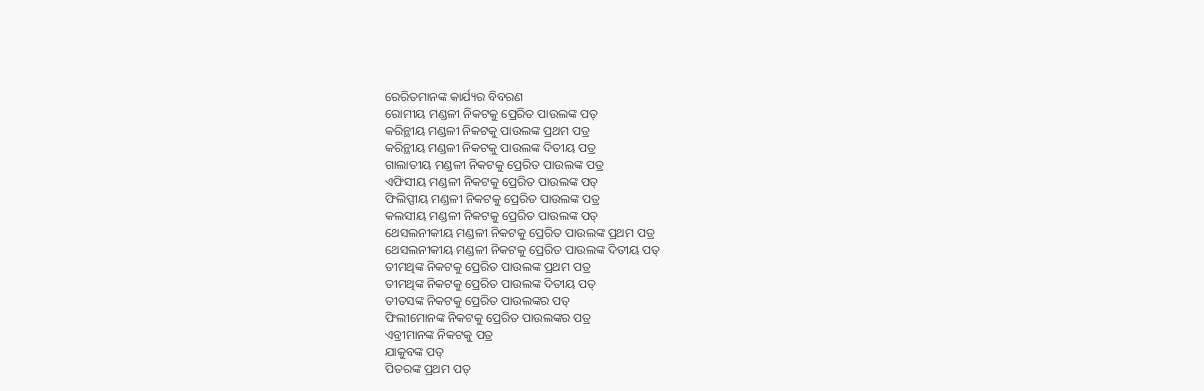ରେରିତମାନଙ୍କ କାର୍ଯ୍ୟର ବିବରଣ
ରୋମୀୟ ମଣ୍ଡଳୀ ନିକଟକୁ ପ୍ରେରିତ ପାଉଲଙ୍କ ପତ୍
କରିନ୍ଥୀୟ ମଣ୍ଡଳୀ ନିକଟକୁ ପାଉଲଙ୍କ ପ୍ରଥମ ପତ୍ର
କରିନ୍ଥୀୟ ମଣ୍ଡଳୀ ନିକଟକୁ ପାଉଲଙ୍କ ଦିତୀୟ ପତ୍ର
ଗାଲାତୀୟ ମଣ୍ଡଳୀ ନିକଟକୁ ପ୍ରେରିତ ପାଉଲଙ୍କ ପତ୍ର
ଏଫିସୀୟ ମଣ୍ଡଳୀ ନିକଟକୁ ପ୍ରେରିତ ପାଉଲଙ୍କ ପତ୍
ଫିଲିପ୍ପୀୟ ମଣ୍ଡଳୀ ନିକଟକୁ ପ୍ରେରିତ ପାଉଲଙ୍କ ପତ୍ର
କଲସୀୟ ମଣ୍ଡଳୀ ନିକଟକୁ ପ୍ରେରିତ ପାଉଲଙ୍କ ପତ୍
ଥେସଲନୀକୀୟ ମଣ୍ଡଳୀ ନିକଟକୁ ପ୍ରେରିତ ପାଉଲଙ୍କ ପ୍ରଥମ ପତ୍ର
ଥେସଲନୀକୀୟ ମଣ୍ଡଳୀ ନିକଟକୁ ପ୍ରେରିତ ପାଉଲଙ୍କ ଦିତୀୟ ପତ୍
ତୀମଥିଙ୍କ ନିକଟକୁ ପ୍ରେରିତ ପାଉଲଙ୍କ ପ୍ରଥମ ପତ୍ର
ତୀମଥିଙ୍କ ନିକଟକୁ ପ୍ରେରିତ ପାଉଲଙ୍କ ଦିତୀୟ ପତ୍
ତୀତସଙ୍କ ନିକଟକୁ ପ୍ରେରିତ ପାଉଲଙ୍କର ପତ୍
ଫିଲୀମୋନଙ୍କ ନିକଟକୁ ପ୍ରେରିତ ପାଉଲଙ୍କର ପତ୍ର
ଏବ୍ରୀମାନଙ୍କ ନିକଟକୁ ପତ୍ର
ଯାକୁବଙ୍କ ପତ୍
ପିତରଙ୍କ ପ୍ରଥମ ପତ୍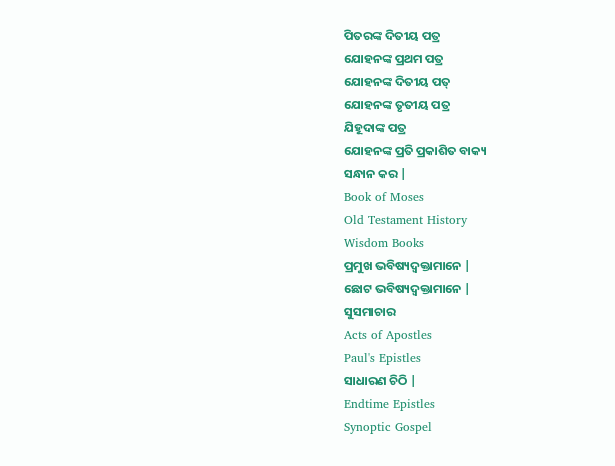ପିତରଙ୍କ ଦିତୀୟ ପତ୍ର
ଯୋହନଙ୍କ ପ୍ରଥମ ପତ୍ର
ଯୋହନଙ୍କ ଦିତୀୟ ପତ୍
ଯୋହନଙ୍କ ତୃତୀୟ ପତ୍ର
ଯିହୂଦାଙ୍କ ପତ୍ର
ଯୋହନଙ୍କ ପ୍ରତି ପ୍ରକାଶିତ ବାକ୍ୟ
ସନ୍ଧାନ କର |
Book of Moses
Old Testament History
Wisdom Books
ପ୍ରମୁଖ ଭବିଷ୍ୟଦ୍ବକ୍ତାମାନେ |
ଛୋଟ ଭବିଷ୍ୟଦ୍ବକ୍ତାମାନେ |
ସୁସମାଚାର
Acts of Apostles
Paul's Epistles
ସାଧାରଣ ଚିଠି |
Endtime Epistles
Synoptic Gospel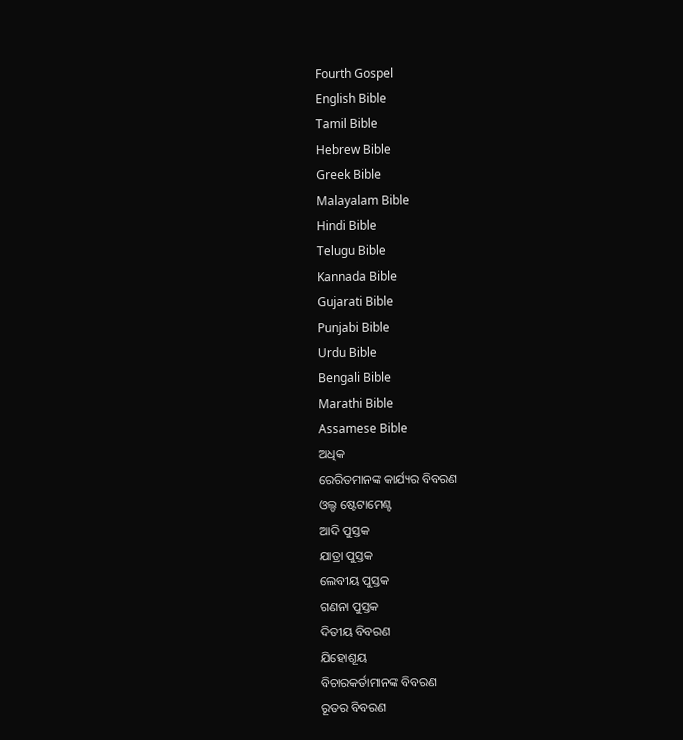Fourth Gospel
English Bible
Tamil Bible
Hebrew Bible
Greek Bible
Malayalam Bible
Hindi Bible
Telugu Bible
Kannada Bible
Gujarati Bible
Punjabi Bible
Urdu Bible
Bengali Bible
Marathi Bible
Assamese Bible
ଅଧିକ
ରେରିତମାନଙ୍କ କାର୍ଯ୍ୟର ବିବରଣ
ଓଲ୍ଡ ଷ୍ଟେଟାମେଣ୍ଟ
ଆଦି ପୁସ୍ତକ
ଯାତ୍ରା ପୁସ୍ତକ
ଲେବୀୟ ପୁସ୍ତକ
ଗଣନା ପୁସ୍ତକ
ଦିତୀୟ ବିବରଣ
ଯିହୋଶୂୟ
ବିଚାରକର୍ତାମାନଙ୍କ ବିବରଣ
ରୂତର ବିବରଣ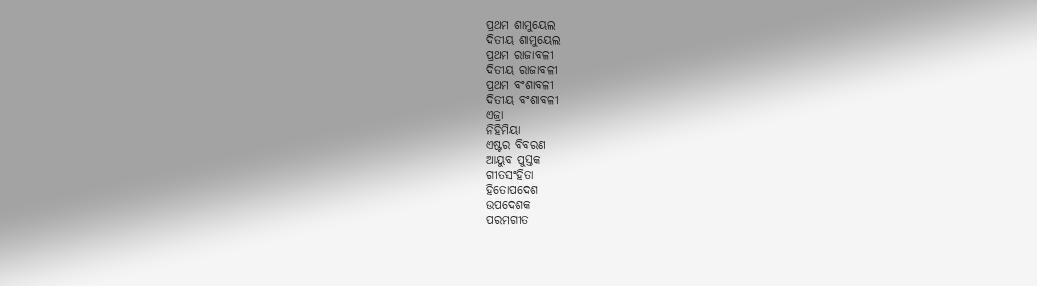ପ୍ରଥମ ଶାମୁୟେଲ
ଦିତୀୟ ଶାମୁୟେଲ
ପ୍ରଥମ ରାଜାବଳୀ
ଦିତୀୟ ରାଜାବଳୀ
ପ୍ରଥମ ବଂଶାବଳୀ
ଦିତୀୟ ବଂଶାବଳୀ
ଏଜ୍ରା
ନିହିମିୟା
ଏଷ୍ଟର ବିବରଣ
ଆୟୁବ ପୁସ୍ତକ
ଗୀତସଂହିତା
ହିତୋପଦେଶ
ଉପଦେଶକ
ପରମଗୀତ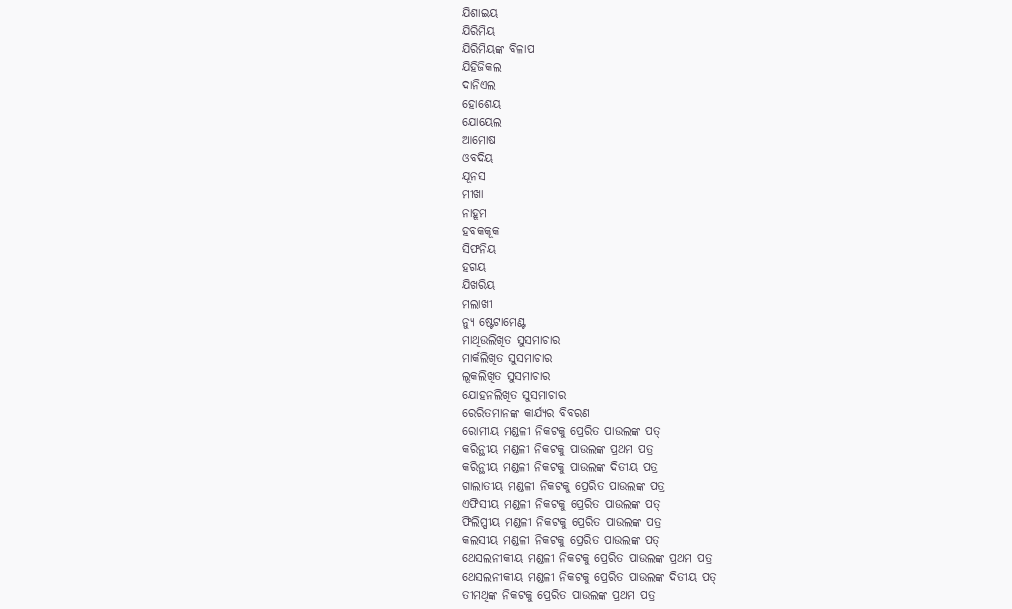ଯିଶାଇୟ
ଯିରିମିୟ
ଯିରିମିୟଙ୍କ ବିଳାପ
ଯିହିଜିକଲ
ଦାନିଏଲ
ହୋଶେୟ
ଯୋୟେଲ
ଆମୋଷ
ଓବଦିୟ
ଯୂନସ
ମୀଖା
ନାହୂମ
ହବକକୂକ
ସିଫନିୟ
ହଗୟ
ଯିଖରିୟ
ମଲାଖୀ
ନ୍ୟୁ ଷ୍ଟେଟାମେଣ୍ଟ
ମାଥିଉଲିଖିତ ସୁସମାଚାର
ମାର୍କଲିଖିତ ସୁସମାଚାର
ଲୂକଲିଖିତ ସୁସମାଚାର
ଯୋହନଲିଖିତ ସୁସମାଚାର
ରେରିତମାନଙ୍କ କାର୍ଯ୍ୟର ବିବରଣ
ରୋମୀୟ ମଣ୍ଡଳୀ ନିକଟକୁ ପ୍ରେରିତ ପାଉଲଙ୍କ ପତ୍
କରିନ୍ଥୀୟ ମଣ୍ଡଳୀ ନିକଟକୁ ପାଉଲଙ୍କ ପ୍ରଥମ ପତ୍ର
କରିନ୍ଥୀୟ ମଣ୍ଡଳୀ ନିକଟକୁ ପାଉଲଙ୍କ ଦିତୀୟ ପତ୍ର
ଗାଲାତୀୟ ମଣ୍ଡଳୀ ନିକଟକୁ ପ୍ରେରିତ ପାଉଲଙ୍କ ପତ୍ର
ଏଫିସୀୟ ମଣ୍ଡଳୀ ନିକଟକୁ ପ୍ରେରିତ ପାଉଲଙ୍କ ପତ୍
ଫିଲିପ୍ପୀୟ ମଣ୍ଡଳୀ ନିକଟକୁ ପ୍ରେରିତ ପାଉଲଙ୍କ ପତ୍ର
କଲସୀୟ ମଣ୍ଡଳୀ ନିକଟକୁ ପ୍ରେରିତ ପାଉଲଙ୍କ ପତ୍
ଥେସଲନୀକୀୟ ମଣ୍ଡଳୀ ନିକଟକୁ ପ୍ରେରିତ ପାଉଲଙ୍କ ପ୍ରଥମ ପତ୍ର
ଥେସଲନୀକୀୟ ମଣ୍ଡଳୀ ନିକଟକୁ ପ୍ରେରିତ ପାଉଲଙ୍କ ଦିତୀୟ ପତ୍
ତୀମଥିଙ୍କ ନିକଟକୁ ପ୍ରେରିତ ପାଉଲଙ୍କ ପ୍ରଥମ ପତ୍ର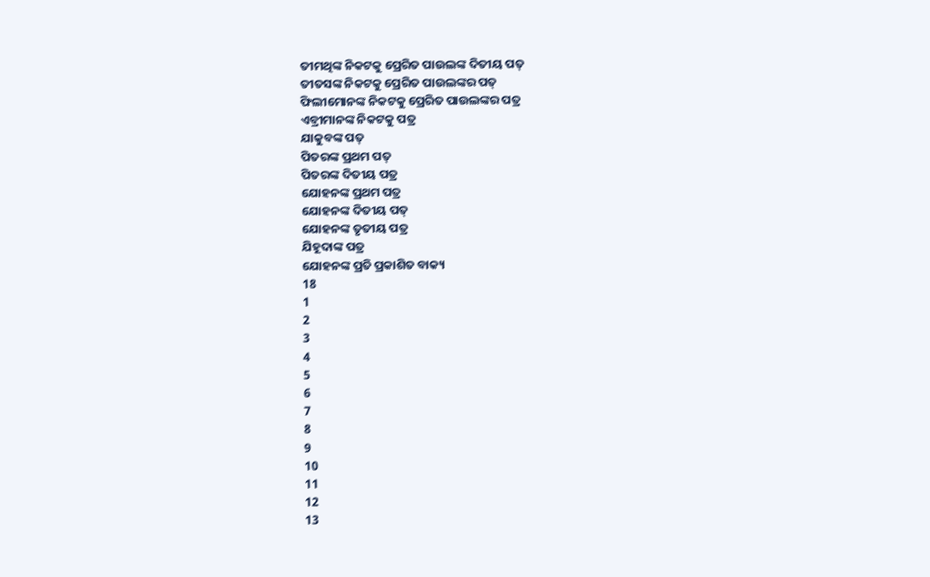ତୀମଥିଙ୍କ ନିକଟକୁ ପ୍ରେରିତ ପାଉଲଙ୍କ ଦିତୀୟ ପତ୍
ତୀତସଙ୍କ ନିକଟକୁ ପ୍ରେରିତ ପାଉଲଙ୍କର ପତ୍
ଫିଲୀମୋନଙ୍କ ନିକଟକୁ ପ୍ରେରିତ ପାଉଲଙ୍କର ପତ୍ର
ଏବ୍ରୀମାନଙ୍କ ନିକଟକୁ ପତ୍ର
ଯାକୁବଙ୍କ ପତ୍
ପିତରଙ୍କ ପ୍ରଥମ ପତ୍
ପିତରଙ୍କ ଦିତୀୟ ପତ୍ର
ଯୋହନଙ୍କ ପ୍ରଥମ ପତ୍ର
ଯୋହନଙ୍କ ଦିତୀୟ ପତ୍
ଯୋହନଙ୍କ ତୃତୀୟ ପତ୍ର
ଯିହୂଦାଙ୍କ ପତ୍ର
ଯୋହନଙ୍କ ପ୍ରତି ପ୍ରକାଶିତ ବାକ୍ୟ
18
1
2
3
4
5
6
7
8
9
10
11
12
13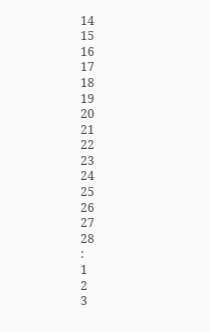14
15
16
17
18
19
20
21
22
23
24
25
26
27
28
:
1
2
3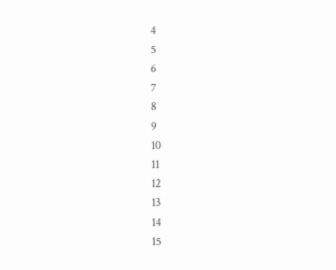4
5
6
7
8
9
10
11
12
13
14
15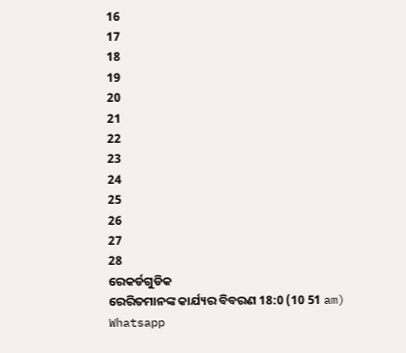16
17
18
19
20
21
22
23
24
25
26
27
28
ରେକର୍ଡଗୁଡିକ
ରେରିତମାନଙ୍କ କାର୍ଯ୍ୟର ବିବରଣ 18:0 (10 51 am)
Whatsapp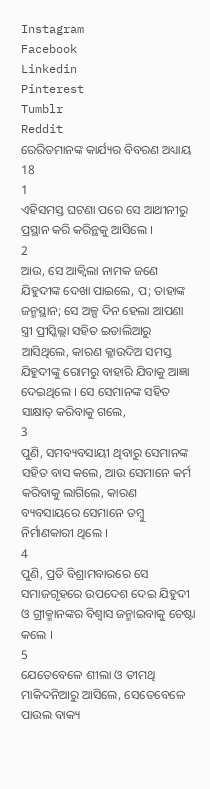Instagram
Facebook
Linkedin
Pinterest
Tumblr
Reddit
ରେରିତମାନଙ୍କ କାର୍ଯ୍ୟର ବିବରଣ ଅଧ୍ୟାୟ 18
1
ଏହିସମସ୍ତ ଘଟଣା ପରେ ସେ ଆଥୀନୀରୁ ପ୍ରସ୍ଥାନ କରି କରିନ୍ଥକୁ ଆସିଲେ ।
2
ଆଉ, ସେ ଆକ୍ଵିଲା ନାମକ ଜଣେ ଯିହୁଦୀଙ୍କ ଦେଖା ପାଇଲେ, ପ; ତାହାଙ୍କ ଜନ୍ମସ୍ଥାନ; ସେ ଅଳ୍ପ ଦିନ ହେଲା ଆପଣା ସ୍ତ୍ରୀ ପ୍ରୀସ୍କିଲ୍ଲା ସହିତ ଇତାଲିଆରୁ ଆସିଥିଲେ, କାରଣ କ୍ଳାଉଦିଅ ସମସ୍ତ ଯିହୁଦୀଙ୍କୁ ରୋମରୁ ବାହାରି ଯିବାକୁ ଆଜ୍ଞା ଦେଇଥିଲେ । ସେ ସେମାନଙ୍କ ସହିତ ସାକ୍ଷାତ୍ କରିବାକୁ ଗଲେ,
3
ପୁଣି, ସମବ୍ୟବସାୟୀ ଥିବାରୁ ସେମାନଙ୍କ ସହିତ ବାସ କଲେ, ଆଉ ସେମାନେ କର୍ମ କରିବାକୁ ଲାଗିଲେ, କାରଣ ବ୍ୟବସାୟରେ ସେମାନେ ତମ୍ଵୁ ନିର୍ମାଣକାରୀ ଥିଲେ ।
4
ପୁଣି, ପ୍ରତି ବିଶ୍ରାମବାରରେ ସେ ସମାଜଗୃହରେ ଉପଦେଶ ଦେଇ ଯିହୁଦୀ ଓ ଗ୍ରୀକ୍ମାନଙ୍କର ବିଶ୍ଵାସ ଜନ୍ମାଇବାକୁ ଚେଷ୍ଟା କଲେ ।
5
ଯେତେବେଳେ ଶୀଲା ଓ ତୀମଥି ମାକିଦନିଆରୁ ଆସିଲେ, ସେତେବେଳେ ପାଉଲ ବାକ୍ୟ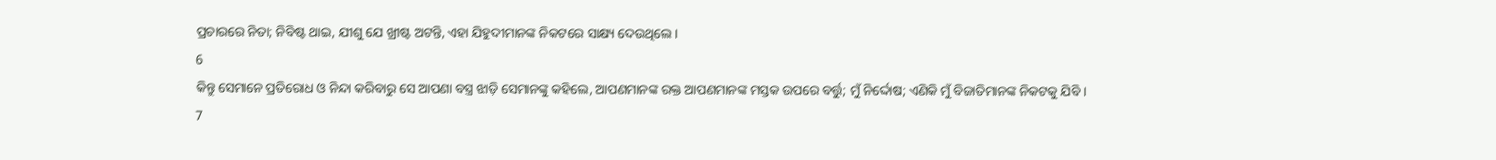ପ୍ରଚାରରେ ନିତା; ନିବିଷ୍ଟ ଥାଇ, ଯୀଶୁ ଯେ ଖ୍ରୀଷ୍ଟ ଅଟନ୍ତି, ଏହା ଯିହୁଦୀମାନଙ୍କ ନିକଟରେ ସାକ୍ଷ୍ୟ ଦେଉଥିଲେ ।
6
କିନ୍ତୁ ସେମାନେ ପ୍ରତିରୋଧ ଓ ନିନ୍ଦା କରିବାରୁ ସେ ଆପଣା ବସ୍ତ୍ର ଝାଡ଼ି ସେମାନଙ୍କୁ କହିଲେ, ଆପଣମାନଙ୍କ ରକ୍ତ ଆପଣମାନଙ୍କ ମସ୍ତକ ଉପରେ ବର୍ତ୍ତୁ; ମୁଁ ନିର୍ଦ୍ଦୋଷ; ଏଣିକି ମୁଁ ବିଜାତିମାନଙ୍କ ନିକଟକୁ ଯିବି ।
7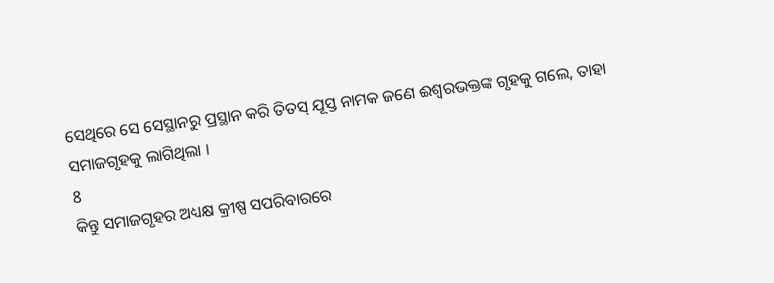ସେଥିରେ ସେ ସେସ୍ଥାନରୁ ପ୍ରସ୍ଥାନ କରି ତିତସ୍ ଯୂସ୍ତ ନାମକ ଜଣେ ଈଶ୍ଵରଭକ୍ତଙ୍କ ଗୃହକୁ ଗଲେ, ତାହା ସମାଜଗୃହକୁ ଲାଗିଥିଲା ।
8
କିନ୍ତୁ ସମାଜଗୃହର ଅଧ୍ୟକ୍ଷ କ୍ରୀଷ୍ପ ସପରିବାରରେ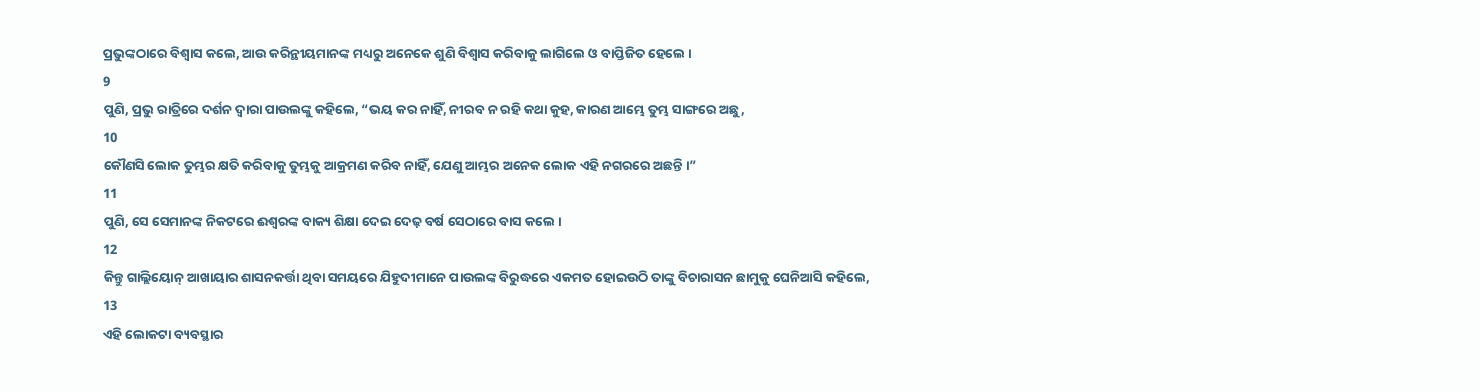ପ୍ରଭୁଙ୍କଠାରେ ବିଶ୍ଵାସ କଲେ, ଆଉ କରିନ୍ଥୀୟମାନଙ୍କ ମଧ୍ୟରୁ ଅନେକେ ଶୁଣି ବିଶ୍ଵାସ କରିବାକୁ ଲାଗିଲେ ଓ ବାପ୍ତିଜିତ ହେଲେ ।
9
ପୁଣି, ପ୍ରଭୁ ରାତ୍ରିରେ ଦର୍ଶନ ଦ୍ଵାରା ପାଉଲଙ୍କୁ କହିଲେ, “ଭୟ କର ନାହିଁ, ନୀରବ ନ ରହି କଥା କୁହ, କାରଣ ଆମ୍ଭେ ତୁମ୍ଭ ସାଙ୍ଗରେ ଅଛୁ,
10
କୌଣସି ଲୋକ ତୁମ୍ଭର କ୍ଷତି କରିବାକୁ ତୁମ୍ଭକୁ ଆକ୍ରମଣ କରିବ ନାହିଁ, ଯେଣୁ ଆମ୍ଭର ଅନେକ ଲୋକ ଏହି ନଗରରେ ଅଛନ୍ତି ।”
11
ପୁଣି, ସେ ସେମାନଙ୍କ ନିକଟରେ ଈଶ୍ଵରଙ୍କ ବାକ୍ୟ ଶିକ୍ଷା ଦେଇ ଦେଢ଼ ବର୍ଷ ସେଠାରେ ବାସ କଲେ ।
12
କିନ୍ତୁ ଗାଲ୍ଲିୟୋନ୍ ଆଖାୟାର ଶାସନକର୍ତ୍ତା ଥିବା ସମୟରେ ଯିହୁଦୀମାନେ ପାଉଲଙ୍କ ବିରୁଦ୍ଧରେ ଏକମତ ହୋଇଉଠି ତାଙ୍କୁ ବିଚାରାସନ ଛାମୁକୁ ଘେନିଆସି କହିଲେ,
13
ଏହି ଲୋକଟା ବ୍ୟବସ୍ଥାର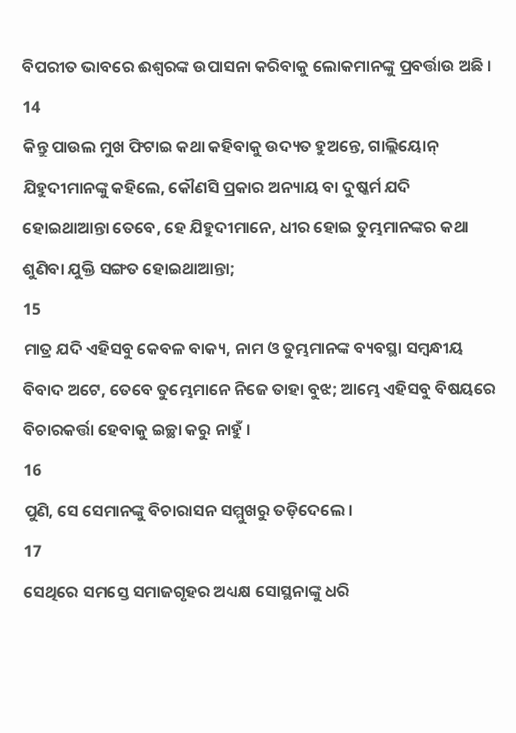ବିପରୀତ ଭାବରେ ଈଶ୍ଵରଙ୍କ ଉପାସନା କରିବାକୁ ଲୋକମାନଙ୍କୁ ପ୍ରବର୍ତ୍ତାଉ ଅଛି ।
14
କିନ୍ତୁ ପାଉଲ ମୁଖ ଫିଟାଇ କଥା କହିବାକୁ ଉଦ୍ୟତ ହୁଅନ୍ତେ, ଗାଲ୍ଲିୟୋନ୍ ଯିହୁଦୀମାନଙ୍କୁ କହିଲେ, କୌଣସି ପ୍ରକାର ଅନ୍ୟାୟ ବା ଦୁଷ୍କର୍ମ ଯଦି ହୋଇଥାଆନ୍ତା ତେବେ, ହେ ଯିହୁଦୀମାନେ, ଧୀର ହୋଇ ତୁମ୍ଭମାନଙ୍କର କଥା ଶୁଣିବା ଯୁକ୍ତି ସଙ୍ଗତ ହୋଇଥାଆନ୍ତା;
15
ମାତ୍ର ଯଦି ଏହିସବୁ କେବଳ ବାକ୍ୟ, ନାମ ଓ ତୁମ୍ଭମାନଙ୍କ ବ୍ୟବସ୍ଥା ସମ୍ଵନ୍ଧୀୟ ବିବାଦ ଅଟେ, ତେବେ ତୁମ୍ଭେମାନେ ନିଜେ ତାହା ବୁଝ; ଆମ୍ଭେ ଏହିସବୁ ବିଷୟରେ ବିଚାରକର୍ତ୍ତା ହେବାକୁ ଇଚ୍ଛା କରୁ ନାହୁଁ ।
16
ପୁଣି, ସେ ସେମାନଙ୍କୁ ବିଚାରାସନ ସମ୍ମୁଖରୁ ତଡ଼ିଦେଲେ ।
17
ସେଥିରେ ସମସ୍ତେ ସମାଜଗୃହର ଅଧ୍ୟକ୍ଷ ସୋସ୍ଥନାଙ୍କୁ ଧରି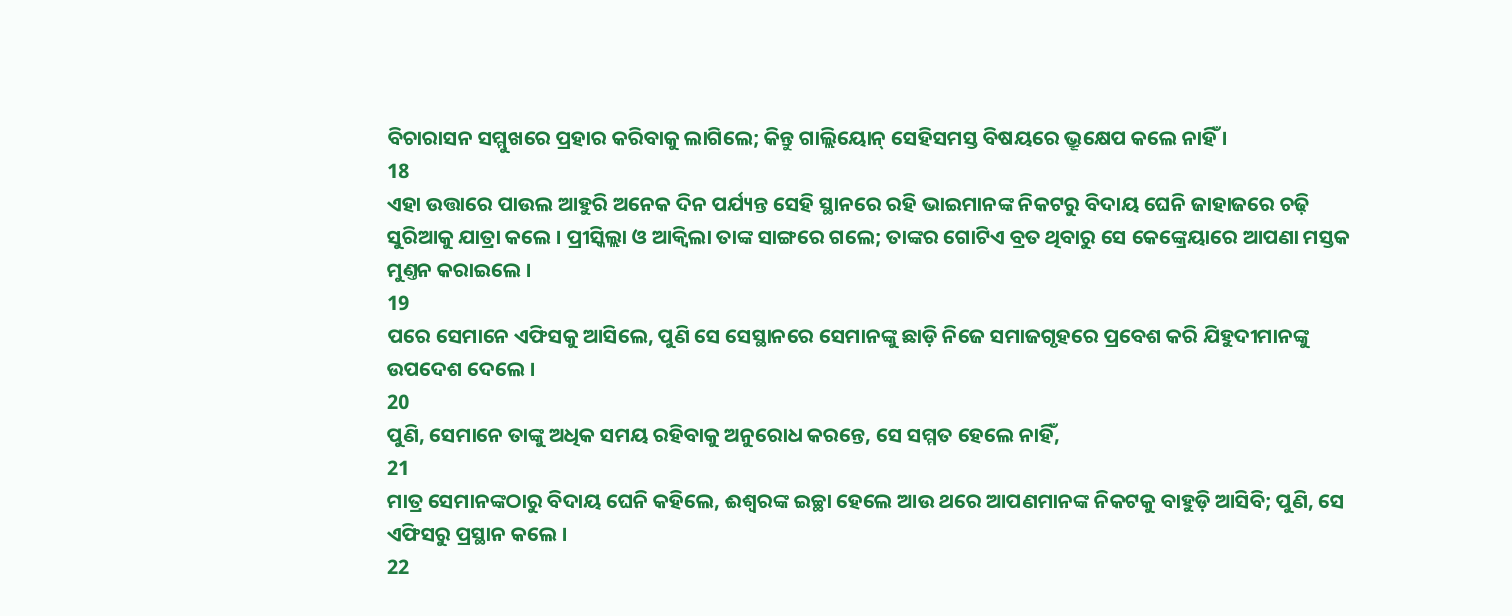ବିଚାରାସନ ସମ୍ମୁଖରେ ପ୍ରହାର କରିବାକୁ ଲାଗିଲେ; କିନ୍ତୁ ଗାଲ୍ଲିୟୋନ୍ ସେହିସମସ୍ତ ବିଷୟରେ ଭ୍ରୂକ୍ଷେପ କଲେ ନାହିଁ ।
18
ଏହା ଉତ୍ତାରେ ପାଉଲ ଆହୁରି ଅନେକ ଦିନ ପର୍ଯ୍ୟନ୍ତ ସେହି ସ୍ଥାନରେ ରହି ଭାଇମାନଙ୍କ ନିକଟରୁ ବିଦାୟ ଘେନି ଜାହାଜରେ ଚଢ଼ି ସୁରିଆକୁ ଯାତ୍ରା କଲେ । ପ୍ରୀସ୍କିଲ୍ଲା ଓ ଆକ୍ଵିଲା ତାଙ୍କ ସାଙ୍ଗରେ ଗଲେ; ତାଙ୍କର ଗୋଟିଏ ବ୍ରତ ଥିବାରୁ ସେ କେଙ୍କ୍ରେୟାରେ ଆପଣା ମସ୍ତକ ମୁଣ୍ତନ କରାଇଲେ ।
19
ପରେ ସେମାନେ ଏଫିସକୁ ଆସିଲେ, ପୁଣି ସେ ସେସ୍ଥାନରେ ସେମାନଙ୍କୁ ଛାଡ଼ି ନିଜେ ସମାଜଗୃହରେ ପ୍ରବେଶ କରି ଯିହୁଦୀମାନଙ୍କୁ ଉପଦେଶ ଦେଲେ ।
20
ପୁଣି, ସେମାନେ ତାଙ୍କୁ ଅଧିକ ସମୟ ରହିବାକୁ ଅନୁରୋଧ କରନ୍ତେ, ସେ ସମ୍ମତ ହେଲେ ନାହିଁ,
21
ମାତ୍ର ସେମାନଙ୍କଠାରୁ ବିଦାୟ ଘେନି କହିଲେ, ଈଶ୍ଵରଙ୍କ ଇଚ୍ଛା ହେଲେ ଆଉ ଥରେ ଆପଣମାନଙ୍କ ନିକଟକୁ ବାହୁଡ଼ି ଆସିବି; ପୁଣି, ସେ ଏଫିସରୁ ପ୍ରସ୍ଥାନ କଲେ ।
22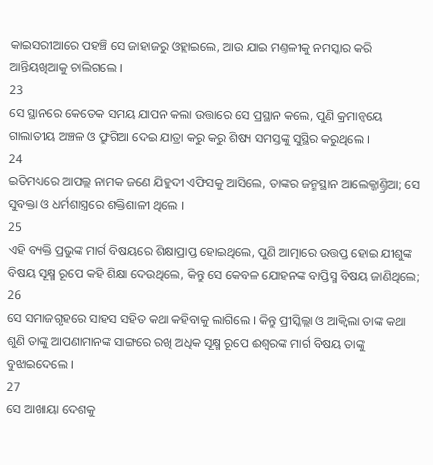କାଇସରୀଆରେ ପହଞ୍ଚି ସେ ଜାହାଜରୁ ଓହ୍ଲାଇଲେ, ଆଉ ଯାଇ ମଣ୍ତଳୀକୁ ନମସ୍କାର କରି ଆନ୍ତିୟଖିଆକୁ ଚାଲିଗଲେ ।
23
ସେ ସ୍ଥାନରେ କେତେକ ସମୟ ଯାପନ କଲା ଉତ୍ତାରେ ସେ ପ୍ରସ୍ଥାନ କଲେ, ପୁଣି କ୍ରମାନ୍ଵୟେ ଗାଲାତୀୟ ଅଞ୍ଚଳ ଓ ଫ୍ରୁଗିଆ ଦେଇ ଯାତ୍ରା କରୁ କରୁ ଶିଷ୍ୟ ସମସ୍ତଙ୍କୁ ସୁସ୍ଥିର କରୁଥିଲେ ।
24
ଇତିମଧ୍ୟରେ ଆପଲ୍ଲ ନାମକ ଜଣେ ଯିହୁଦୀ ଏଫିସକୁ ଆସିଲେ, ତାଙ୍କର ଜନ୍ମସ୍ଥାନ ଆଲେକ୍ଜାଣ୍ତ୍ରିଆ; ସେ ସୁବକ୍ତା ଓ ଧର୍ମଶାସ୍ତ୍ରରେ ଶକ୍ତିଶାଳୀ ଥିଲେ ।
25
ଏହି ବ୍ୟକ୍ତି ପ୍ରଭୁଙ୍କ ମାର୍ଗ ବିଷୟରେ ଶିକ୍ଷାପ୍ରାପ୍ତ ହୋଇଥିଲେ, ପୁଣି ଆତ୍ମାରେ ଉତ୍ତପ୍ତ ହୋଇ ଯୀଶୁଙ୍କ ବିଷୟ ସୂକ୍ଷ୍ମ ରୂପେ କହି ଶିକ୍ଷା ଦେଉଥିଲେ, କିନ୍ତୁ ସେ କେବଳ ଯୋହନଙ୍କ ବାପ୍ତିସ୍ମ ବିଷୟ ଜାଣିଥିଲେ;
26
ସେ ସମାଜଗୃହରେ ସାହସ ସହିତ କଥା କହିବାକୁ ଲାଗିଲେ । କିନ୍ତୁ ପ୍ରୀସ୍କିଲ୍ଲା ଓ ଆକ୍ଵିଲା ତାଙ୍କ କଥା ଶୁଣି ତାଙ୍କୁ ଆପଣାମାନଙ୍କ ସାଙ୍ଗରେ ରଖି ଅଧିକ ସୂକ୍ଷ୍ମ ରୂପେ ଈଶ୍ଵରଙ୍କ ମାର୍ଗ ବିଷୟ ତାଙ୍କୁ ବୁଝାଇଦେଲେ ।
27
ସେ ଆଖାୟା ଦେଶକୁ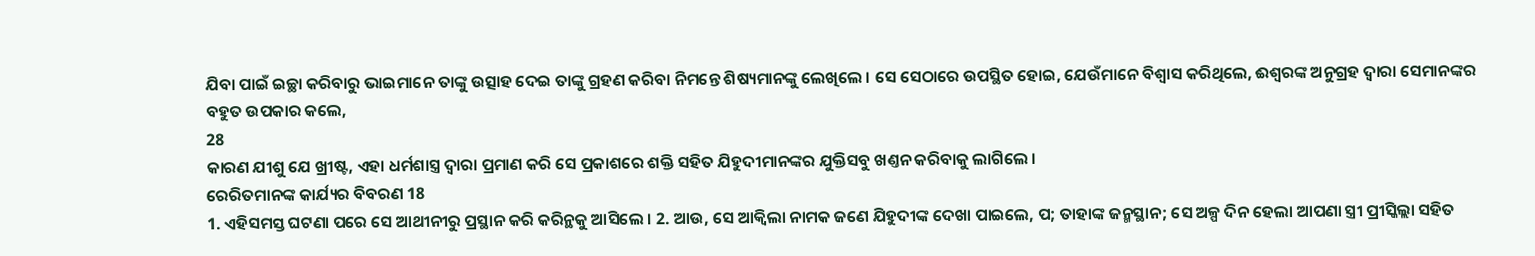ଯିବା ପାଇଁ ଇଚ୍ଛା କରିବାରୁ ଭାଇମାନେ ତାଙ୍କୁ ଉତ୍ସାହ ଦେଇ ତାଙ୍କୁ ଗ୍ରହଣ କରିବା ନିମନ୍ତେ ଶିଷ୍ୟମାନଙ୍କୁ ଲେଖିଲେ । ସେ ସେଠାରେ ଉପସ୍ଥିତ ହୋଇ, ଯେଉଁମାନେ ବିଶ୍ଵାସ କରିଥିଲେ, ଈଶ୍ଵରଙ୍କ ଅନୁଗ୍ରହ ଦ୍ଵାରା ସେମାନଙ୍କର ବହୁତ ଉପକାର କଲେ,
28
କାରଣ ଯୀଶୁ ଯେ ଖ୍ରୀଷ୍ଟ, ଏହା ଧର୍ମଶାସ୍ତ୍ର ଦ୍ଵାରା ପ୍ରମାଣ କରି ସେ ପ୍ରକାଶରେ ଶକ୍ତି ସହିତ ଯିହୁଦୀମାନଙ୍କର ଯୁକ୍ତିସବୁ ଖଣ୍ତନ କରିବାକୁ ଲାଗିଲେ ।
ରେରିତମାନଙ୍କ କାର୍ଯ୍ୟର ବିବରଣ 18
1. ଏହିସମସ୍ତ ଘଟଣା ପରେ ସେ ଆଥୀନୀରୁ ପ୍ରସ୍ଥାନ କରି କରିନ୍ଥକୁ ଆସିଲେ । 2. ଆଉ, ସେ ଆକ୍ଵିଲା ନାମକ ଜଣେ ଯିହୁଦୀଙ୍କ ଦେଖା ପାଇଲେ, ପ; ତାହାଙ୍କ ଜନ୍ମସ୍ଥାନ; ସେ ଅଳ୍ପ ଦିନ ହେଲା ଆପଣା ସ୍ତ୍ରୀ ପ୍ରୀସ୍କିଲ୍ଲା ସହିତ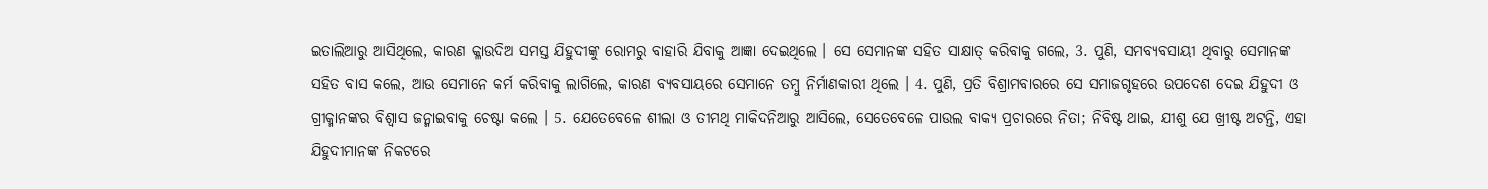ଇତାଲିଆରୁ ଆସିଥିଲେ, କାରଣ କ୍ଳାଉଦିଅ ସମସ୍ତ ଯିହୁଦୀଙ୍କୁ ରୋମରୁ ବାହାରି ଯିବାକୁ ଆଜ୍ଞା ଦେଇଥିଲେ । ସେ ସେମାନଙ୍କ ସହିତ ସାକ୍ଷାତ୍ କରିବାକୁ ଗଲେ, 3. ପୁଣି, ସମବ୍ୟବସାୟୀ ଥିବାରୁ ସେମାନଙ୍କ ସହିତ ବାସ କଲେ, ଆଉ ସେମାନେ କର୍ମ କରିବାକୁ ଲାଗିଲେ, କାରଣ ବ୍ୟବସାୟରେ ସେମାନେ ତମ୍ଵୁ ନିର୍ମାଣକାରୀ ଥିଲେ । 4. ପୁଣି, ପ୍ରତି ବିଶ୍ରାମବାରରେ ସେ ସମାଜଗୃହରେ ଉପଦେଶ ଦେଇ ଯିହୁଦୀ ଓ ଗ୍ରୀକ୍ମାନଙ୍କର ବିଶ୍ଵାସ ଜନ୍ମାଇବାକୁ ଚେଷ୍ଟା କଲେ । 5. ଯେତେବେଳେ ଶୀଲା ଓ ତୀମଥି ମାକିଦନିଆରୁ ଆସିଲେ, ସେତେବେଳେ ପାଉଲ ବାକ୍ୟ ପ୍ରଚାରରେ ନିତା; ନିବିଷ୍ଟ ଥାଇ, ଯୀଶୁ ଯେ ଖ୍ରୀଷ୍ଟ ଅଟନ୍ତି, ଏହା ଯିହୁଦୀମାନଙ୍କ ନିକଟରେ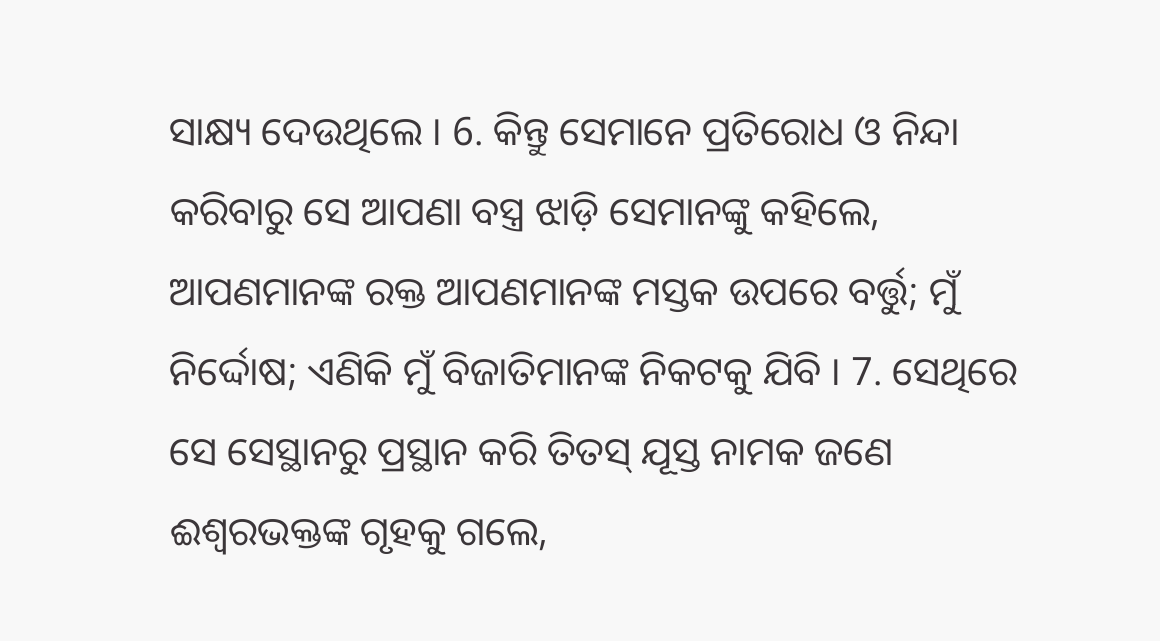ସାକ୍ଷ୍ୟ ଦେଉଥିଲେ । 6. କିନ୍ତୁ ସେମାନେ ପ୍ରତିରୋଧ ଓ ନିନ୍ଦା କରିବାରୁ ସେ ଆପଣା ବସ୍ତ୍ର ଝାଡ଼ି ସେମାନଙ୍କୁ କହିଲେ, ଆପଣମାନଙ୍କ ରକ୍ତ ଆପଣମାନଙ୍କ ମସ୍ତକ ଉପରେ ବର୍ତ୍ତୁ; ମୁଁ ନିର୍ଦ୍ଦୋଷ; ଏଣିକି ମୁଁ ବିଜାତିମାନଙ୍କ ନିକଟକୁ ଯିବି । 7. ସେଥିରେ ସେ ସେସ୍ଥାନରୁ ପ୍ରସ୍ଥାନ କରି ତିତସ୍ ଯୂସ୍ତ ନାମକ ଜଣେ ଈଶ୍ଵରଭକ୍ତଙ୍କ ଗୃହକୁ ଗଲେ,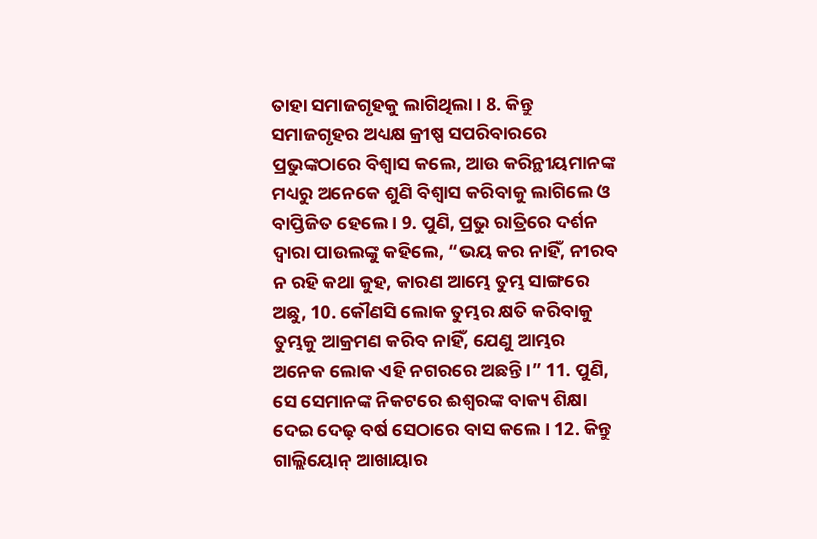ତାହା ସମାଜଗୃହକୁ ଲାଗିଥିଲା । 8. କିନ୍ତୁ ସମାଜଗୃହର ଅଧ୍ୟକ୍ଷ କ୍ରୀଷ୍ପ ସପରିବାରରେ ପ୍ରଭୁଙ୍କଠାରେ ବିଶ୍ଵାସ କଲେ, ଆଉ କରିନ୍ଥୀୟମାନଙ୍କ ମଧ୍ୟରୁ ଅନେକେ ଶୁଣି ବିଶ୍ଵାସ କରିବାକୁ ଲାଗିଲେ ଓ ବାପ୍ତିଜିତ ହେଲେ । 9. ପୁଣି, ପ୍ରଭୁ ରାତ୍ରିରେ ଦର୍ଶନ ଦ୍ଵାରା ପାଉଲଙ୍କୁ କହିଲେ, “ଭୟ କର ନାହିଁ, ନୀରବ ନ ରହି କଥା କୁହ, କାରଣ ଆମ୍ଭେ ତୁମ୍ଭ ସାଙ୍ଗରେ ଅଛୁ, 10. କୌଣସି ଲୋକ ତୁମ୍ଭର କ୍ଷତି କରିବାକୁ ତୁମ୍ଭକୁ ଆକ୍ରମଣ କରିବ ନାହିଁ, ଯେଣୁ ଆମ୍ଭର ଅନେକ ଲୋକ ଏହି ନଗରରେ ଅଛନ୍ତି ।” 11. ପୁଣି, ସେ ସେମାନଙ୍କ ନିକଟରେ ଈଶ୍ଵରଙ୍କ ବାକ୍ୟ ଶିକ୍ଷା ଦେଇ ଦେଢ଼ ବର୍ଷ ସେଠାରେ ବାସ କଲେ । 12. କିନ୍ତୁ ଗାଲ୍ଲିୟୋନ୍ ଆଖାୟାର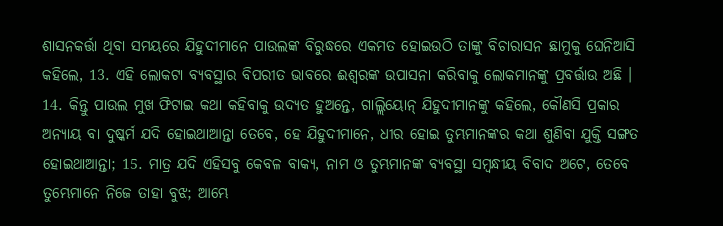ଶାସନକର୍ତ୍ତା ଥିବା ସମୟରେ ଯିହୁଦୀମାନେ ପାଉଲଙ୍କ ବିରୁଦ୍ଧରେ ଏକମତ ହୋଇଉଠି ତାଙ୍କୁ ବିଚାରାସନ ଛାମୁକୁ ଘେନିଆସି କହିଲେ, 13. ଏହି ଲୋକଟା ବ୍ୟବସ୍ଥାର ବିପରୀତ ଭାବରେ ଈଶ୍ଵରଙ୍କ ଉପାସନା କରିବାକୁ ଲୋକମାନଙ୍କୁ ପ୍ରବର୍ତ୍ତାଉ ଅଛି । 14. କିନ୍ତୁ ପାଉଲ ମୁଖ ଫିଟାଇ କଥା କହିବାକୁ ଉଦ୍ୟତ ହୁଅନ୍ତେ, ଗାଲ୍ଲିୟୋନ୍ ଯିହୁଦୀମାନଙ୍କୁ କହିଲେ, କୌଣସି ପ୍ରକାର ଅନ୍ୟାୟ ବା ଦୁଷ୍କର୍ମ ଯଦି ହୋଇଥାଆନ୍ତା ତେବେ, ହେ ଯିହୁଦୀମାନେ, ଧୀର ହୋଇ ତୁମ୍ଭମାନଙ୍କର କଥା ଶୁଣିବା ଯୁକ୍ତି ସଙ୍ଗତ ହୋଇଥାଆନ୍ତା; 15. ମାତ୍ର ଯଦି ଏହିସବୁ କେବଳ ବାକ୍ୟ, ନାମ ଓ ତୁମ୍ଭମାନଙ୍କ ବ୍ୟବସ୍ଥା ସମ୍ଵନ୍ଧୀୟ ବିବାଦ ଅଟେ, ତେବେ ତୁମ୍ଭେମାନେ ନିଜେ ତାହା ବୁଝ; ଆମ୍ଭେ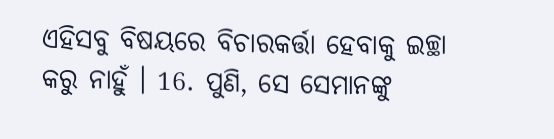ଏହିସବୁ ବିଷୟରେ ବିଚାରକର୍ତ୍ତା ହେବାକୁ ଇଚ୍ଛା କରୁ ନାହୁଁ । 16. ପୁଣି, ସେ ସେମାନଙ୍କୁ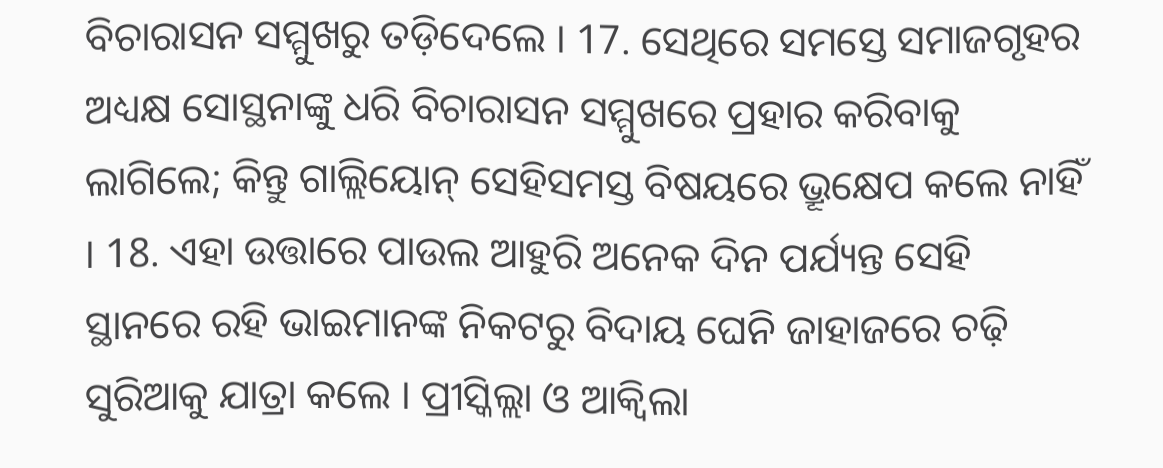ବିଚାରାସନ ସମ୍ମୁଖରୁ ତଡ଼ିଦେଲେ । 17. ସେଥିରେ ସମସ୍ତେ ସମାଜଗୃହର ଅଧ୍ୟକ୍ଷ ସୋସ୍ଥନାଙ୍କୁ ଧରି ବିଚାରାସନ ସମ୍ମୁଖରେ ପ୍ରହାର କରିବାକୁ ଲାଗିଲେ; କିନ୍ତୁ ଗାଲ୍ଲିୟୋନ୍ ସେହିସମସ୍ତ ବିଷୟରେ ଭ୍ରୂକ୍ଷେପ କଲେ ନାହିଁ । 18. ଏହା ଉତ୍ତାରେ ପାଉଲ ଆହୁରି ଅନେକ ଦିନ ପର୍ଯ୍ୟନ୍ତ ସେହି ସ୍ଥାନରେ ରହି ଭାଇମାନଙ୍କ ନିକଟରୁ ବିଦାୟ ଘେନି ଜାହାଜରେ ଚଢ଼ି ସୁରିଆକୁ ଯାତ୍ରା କଲେ । ପ୍ରୀସ୍କିଲ୍ଲା ଓ ଆକ୍ଵିଲା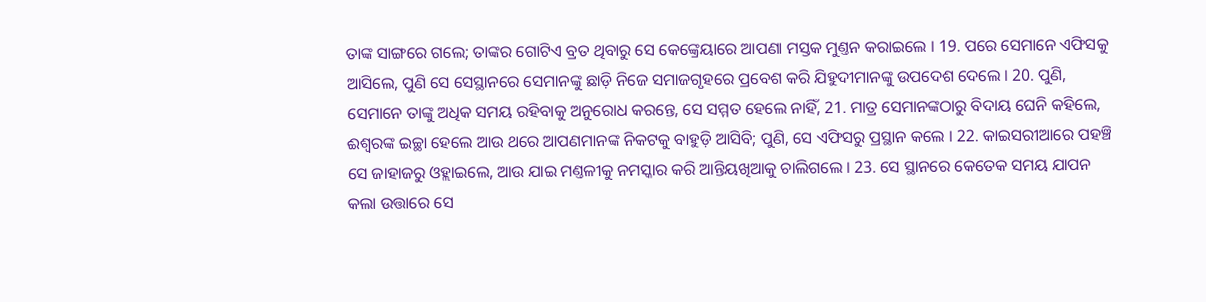ତାଙ୍କ ସାଙ୍ଗରେ ଗଲେ; ତାଙ୍କର ଗୋଟିଏ ବ୍ରତ ଥିବାରୁ ସେ କେଙ୍କ୍ରେୟାରେ ଆପଣା ମସ୍ତକ ମୁଣ୍ତନ କରାଇଲେ । 19. ପରେ ସେମାନେ ଏଫିସକୁ ଆସିଲେ, ପୁଣି ସେ ସେସ୍ଥାନରେ ସେମାନଙ୍କୁ ଛାଡ଼ି ନିଜେ ସମାଜଗୃହରେ ପ୍ରବେଶ କରି ଯିହୁଦୀମାନଙ୍କୁ ଉପଦେଶ ଦେଲେ । 20. ପୁଣି, ସେମାନେ ତାଙ୍କୁ ଅଧିକ ସମୟ ରହିବାକୁ ଅନୁରୋଧ କରନ୍ତେ, ସେ ସମ୍ମତ ହେଲେ ନାହିଁ, 21. ମାତ୍ର ସେମାନଙ୍କଠାରୁ ବିଦାୟ ଘେନି କହିଲେ, ଈଶ୍ଵରଙ୍କ ଇଚ୍ଛା ହେଲେ ଆଉ ଥରେ ଆପଣମାନଙ୍କ ନିକଟକୁ ବାହୁଡ଼ି ଆସିବି; ପୁଣି, ସେ ଏଫିସରୁ ପ୍ରସ୍ଥାନ କଲେ । 22. କାଇସରୀଆରେ ପହଞ୍ଚି ସେ ଜାହାଜରୁ ଓହ୍ଲାଇଲେ, ଆଉ ଯାଇ ମଣ୍ତଳୀକୁ ନମସ୍କାର କରି ଆନ୍ତିୟଖିଆକୁ ଚାଲିଗଲେ । 23. ସେ ସ୍ଥାନରେ କେତେକ ସମୟ ଯାପନ କଲା ଉତ୍ତାରେ ସେ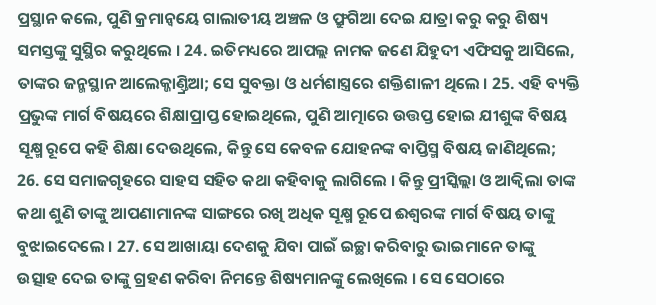ପ୍ରସ୍ଥାନ କଲେ, ପୁଣି କ୍ରମାନ୍ଵୟେ ଗାଲାତୀୟ ଅଞ୍ଚଳ ଓ ଫ୍ରୁଗିଆ ଦେଇ ଯାତ୍ରା କରୁ କରୁ ଶିଷ୍ୟ ସମସ୍ତଙ୍କୁ ସୁସ୍ଥିର କରୁଥିଲେ । 24. ଇତିମଧ୍ୟରେ ଆପଲ୍ଲ ନାମକ ଜଣେ ଯିହୁଦୀ ଏଫିସକୁ ଆସିଲେ, ତାଙ୍କର ଜନ୍ମସ୍ଥାନ ଆଲେକ୍ଜାଣ୍ତ୍ରିଆ; ସେ ସୁବକ୍ତା ଓ ଧର୍ମଶାସ୍ତ୍ରରେ ଶକ୍ତିଶାଳୀ ଥିଲେ । 25. ଏହି ବ୍ୟକ୍ତି ପ୍ରଭୁଙ୍କ ମାର୍ଗ ବିଷୟରେ ଶିକ୍ଷାପ୍ରାପ୍ତ ହୋଇଥିଲେ, ପୁଣି ଆତ୍ମାରେ ଉତ୍ତପ୍ତ ହୋଇ ଯୀଶୁଙ୍କ ବିଷୟ ସୂକ୍ଷ୍ମ ରୂପେ କହି ଶିକ୍ଷା ଦେଉଥିଲେ, କିନ୍ତୁ ସେ କେବଳ ଯୋହନଙ୍କ ବାପ୍ତିସ୍ମ ବିଷୟ ଜାଣିଥିଲେ; 26. ସେ ସମାଜଗୃହରେ ସାହସ ସହିତ କଥା କହିବାକୁ ଲାଗିଲେ । କିନ୍ତୁ ପ୍ରୀସ୍କିଲ୍ଲା ଓ ଆକ୍ଵିଲା ତାଙ୍କ କଥା ଶୁଣି ତାଙ୍କୁ ଆପଣାମାନଙ୍କ ସାଙ୍ଗରେ ରଖି ଅଧିକ ସୂକ୍ଷ୍ମ ରୂପେ ଈଶ୍ଵରଙ୍କ ମାର୍ଗ ବିଷୟ ତାଙ୍କୁ ବୁଝାଇଦେଲେ । 27. ସେ ଆଖାୟା ଦେଶକୁ ଯିବା ପାଇଁ ଇଚ୍ଛା କରିବାରୁ ଭାଇମାନେ ତାଙ୍କୁ ଉତ୍ସାହ ଦେଇ ତାଙ୍କୁ ଗ୍ରହଣ କରିବା ନିମନ୍ତେ ଶିଷ୍ୟମାନଙ୍କୁ ଲେଖିଲେ । ସେ ସେଠାରେ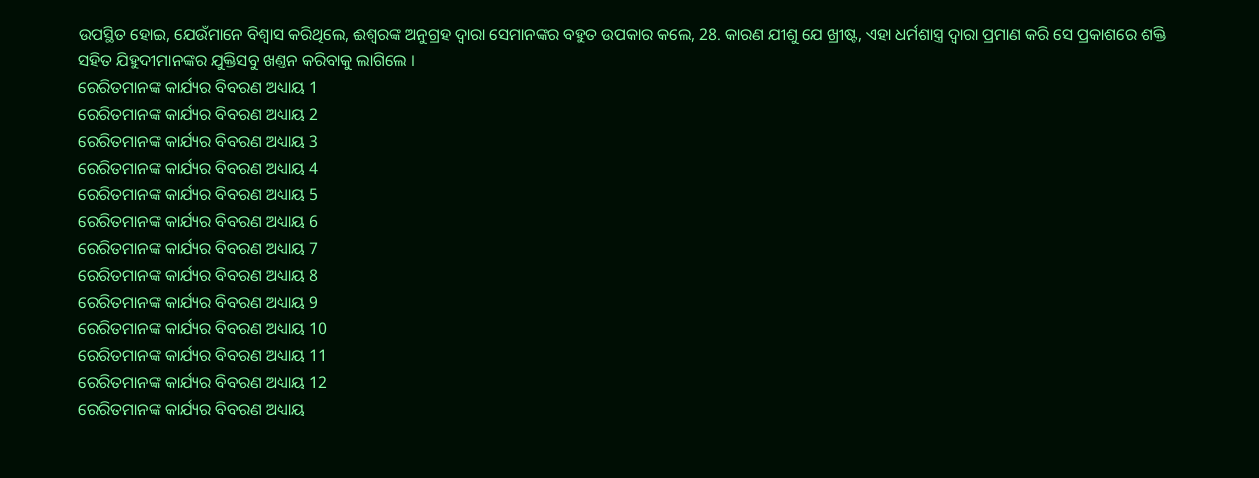ଉପସ୍ଥିତ ହୋଇ, ଯେଉଁମାନେ ବିଶ୍ଵାସ କରିଥିଲେ, ଈଶ୍ଵରଙ୍କ ଅନୁଗ୍ରହ ଦ୍ଵାରା ସେମାନଙ୍କର ବହୁତ ଉପକାର କଲେ, 28. କାରଣ ଯୀଶୁ ଯେ ଖ୍ରୀଷ୍ଟ, ଏହା ଧର୍ମଶାସ୍ତ୍ର ଦ୍ଵାରା ପ୍ରମାଣ କରି ସେ ପ୍ରକାଶରେ ଶକ୍ତି ସହିତ ଯିହୁଦୀମାନଙ୍କର ଯୁକ୍ତିସବୁ ଖଣ୍ତନ କରିବାକୁ ଲାଗିଲେ ।
ରେରିତମାନଙ୍କ କାର୍ଯ୍ୟର ବିବରଣ ଅଧ୍ୟାୟ 1
ରେରିତମାନଙ୍କ କାର୍ଯ୍ୟର ବିବରଣ ଅଧ୍ୟାୟ 2
ରେରିତମାନଙ୍କ କାର୍ଯ୍ୟର ବିବରଣ ଅଧ୍ୟାୟ 3
ରେରିତମାନଙ୍କ କାର୍ଯ୍ୟର ବିବରଣ ଅଧ୍ୟାୟ 4
ରେରିତମାନଙ୍କ କାର୍ଯ୍ୟର ବିବରଣ ଅଧ୍ୟାୟ 5
ରେରିତମାନଙ୍କ କାର୍ଯ୍ୟର ବିବରଣ ଅଧ୍ୟାୟ 6
ରେରିତମାନଙ୍କ କାର୍ଯ୍ୟର ବିବରଣ ଅଧ୍ୟାୟ 7
ରେରିତମାନଙ୍କ କାର୍ଯ୍ୟର ବିବରଣ ଅଧ୍ୟାୟ 8
ରେରିତମାନଙ୍କ କାର୍ଯ୍ୟର ବିବରଣ ଅଧ୍ୟାୟ 9
ରେରିତମାନଙ୍କ କାର୍ଯ୍ୟର ବିବରଣ ଅଧ୍ୟାୟ 10
ରେରିତମାନଙ୍କ କାର୍ଯ୍ୟର ବିବରଣ ଅଧ୍ୟାୟ 11
ରେରିତମାନଙ୍କ କାର୍ଯ୍ୟର ବିବରଣ ଅଧ୍ୟାୟ 12
ରେରିତମାନଙ୍କ କାର୍ଯ୍ୟର ବିବରଣ ଅଧ୍ୟାୟ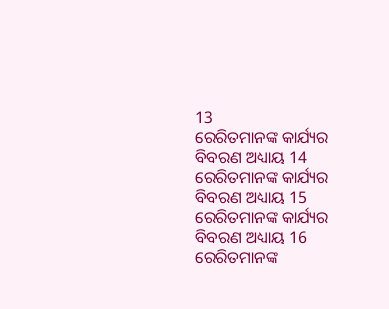13
ରେରିତମାନଙ୍କ କାର୍ଯ୍ୟର ବିବରଣ ଅଧ୍ୟାୟ 14
ରେରିତମାନଙ୍କ କାର୍ଯ୍ୟର ବିବରଣ ଅଧ୍ୟାୟ 15
ରେରିତମାନଙ୍କ କାର୍ଯ୍ୟର ବିବରଣ ଅଧ୍ୟାୟ 16
ରେରିତମାନଙ୍କ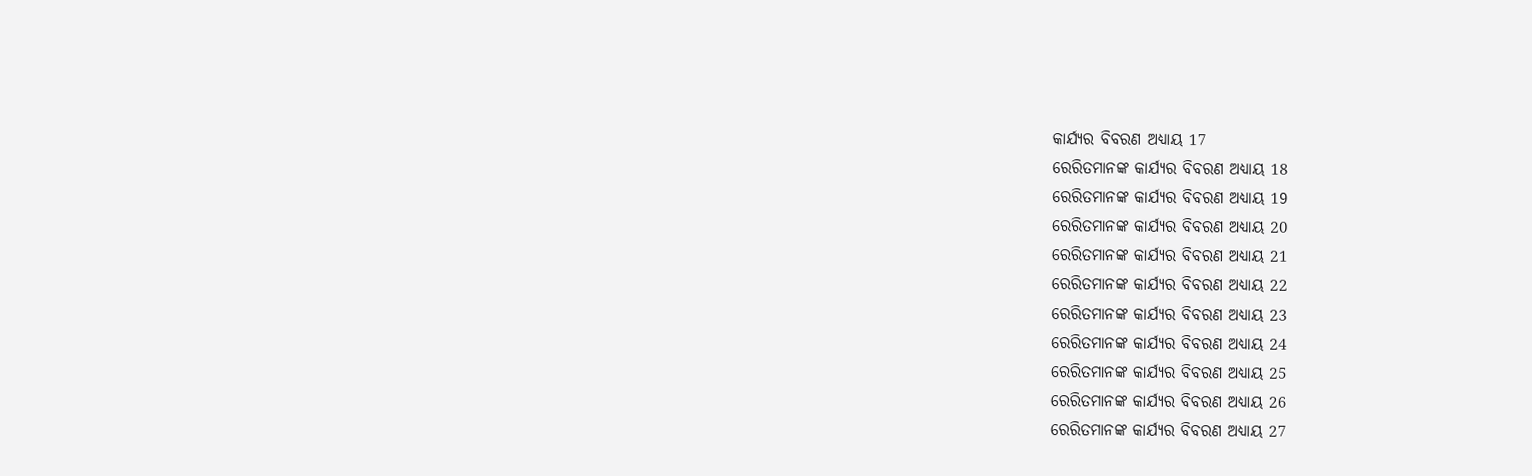କାର୍ଯ୍ୟର ବିବରଣ ଅଧ୍ୟାୟ 17
ରେରିତମାନଙ୍କ କାର୍ଯ୍ୟର ବିବରଣ ଅଧ୍ୟାୟ 18
ରେରିତମାନଙ୍କ କାର୍ଯ୍ୟର ବିବରଣ ଅଧ୍ୟାୟ 19
ରେରିତମାନଙ୍କ କାର୍ଯ୍ୟର ବିବରଣ ଅଧ୍ୟାୟ 20
ରେରିତମାନଙ୍କ କାର୍ଯ୍ୟର ବିବରଣ ଅଧ୍ୟାୟ 21
ରେରିତମାନଙ୍କ କାର୍ଯ୍ୟର ବିବରଣ ଅଧ୍ୟାୟ 22
ରେରିତମାନଙ୍କ କାର୍ଯ୍ୟର ବିବରଣ ଅଧ୍ୟାୟ 23
ରେରିତମାନଙ୍କ କାର୍ଯ୍ୟର ବିବରଣ ଅଧ୍ୟାୟ 24
ରେରିତମାନଙ୍କ କାର୍ଯ୍ୟର ବିବରଣ ଅଧ୍ୟାୟ 25
ରେରିତମାନଙ୍କ କାର୍ଯ୍ୟର ବିବରଣ ଅଧ୍ୟାୟ 26
ରେରିତମାନଙ୍କ କାର୍ଯ୍ୟର ବିବରଣ ଅଧ୍ୟାୟ 27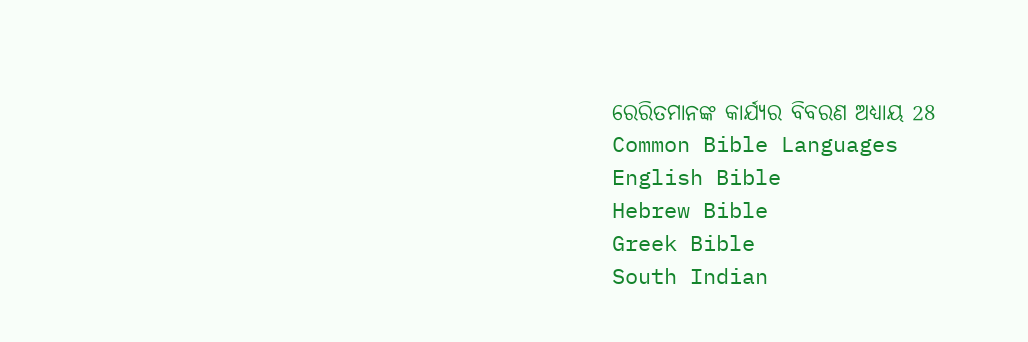ରେରିତମାନଙ୍କ କାର୍ଯ୍ୟର ବିବରଣ ଅଧ୍ୟାୟ 28
Common Bible Languages
English Bible
Hebrew Bible
Greek Bible
South Indian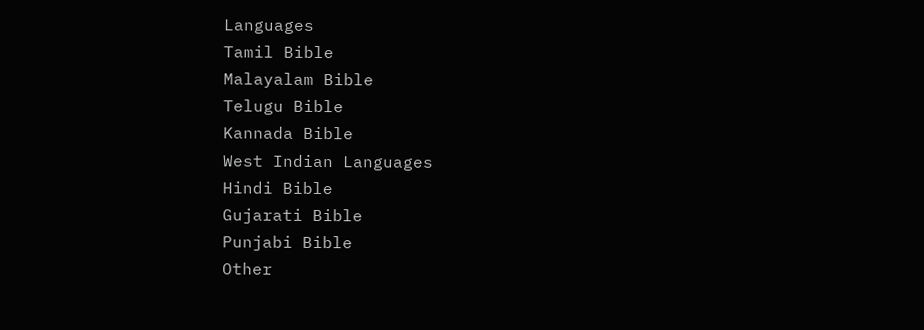Languages
Tamil Bible
Malayalam Bible
Telugu Bible
Kannada Bible
West Indian Languages
Hindi Bible
Gujarati Bible
Punjabi Bible
Other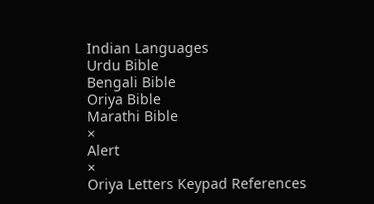Indian Languages
Urdu Bible
Bengali Bible
Oriya Bible
Marathi Bible
×
Alert
×
Oriya Letters Keypad References